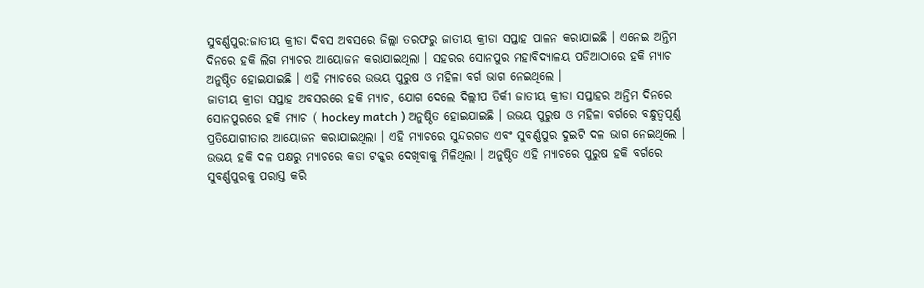ସୁବର୍ଣ୍ଣପୁର:ଜାତୀୟ କ୍ରୀଡା ଦିବସ ଅବସରେ ଜିଲ୍ଲା ତରଫରୁ ଜାତୀୟ କ୍ରୀଡା ସପ୍ତାହ ପାଳନ କରାଯାଇଛି । ଏନେଇ ଅନ୍ତିମ ଦିନରେ ହକି ଲିଗ ମ୍ୟାଚର ଆୟୋଜନ କରାଯାଇଥିଲା । ସହରର ସୋନପୁର ମହାବିଦ୍ୟାଳୟ ପଡିଆଠାରେ ହକି ମ୍ୟାଚ ଅନୁଷ୍ଠିତ ହୋଇଯାଇଛି । ଏହି ମ୍ୟାଚରେ ଉଭୟ ପୁରୁଷ ଓ ମହିଳା ବର୍ଗ ଭାଗ ନେଇଥିଲେ ।
ଜାତୀୟ କ୍ରୀଡା ସପ୍ତାହ ଅବସରରେ ହକି ମ୍ୟାଚ, ଯୋଗ ଦେଲେ ଦିଲ୍ଲୀପ ତିର୍କୀ ଜାତୀୟ କ୍ରୀଡା ସପ୍ତାହର ଅନ୍ତିମ ଦିନରେ ସୋନପୁରରେ ହକି ମ୍ୟାଚ ( hockey match ) ଅନୁଷ୍ଠିତ ହୋଇଯାଇଛି । ଉଭୟ ପୁରୁଷ ଓ ମହିଳା ବର୍ଗରେ ବନ୍ଧୁତ୍ବପୂର୍ଣ୍ଣ ପ୍ରତିଯୋଗୀତାର ଆୟୋଜନ କରାଯାଇଥିଲା । ଏହି ମ୍ୟାଚରେ ସୁନ୍ଦରଗଡ ଏବଂ ସୁବର୍ଣ୍ଣପୁର ଦୁଇଟି ଦଳ ଭାଗ ନେଇଥିଲେ । ଉଭୟ ହକି ଦଳ ପକ୍ଷରୁ ମ୍ୟାଚରେ କଡା ଟକ୍କର ଦେଖିବାକୁ ମିଳିଥିଲା । ଅନୁଷ୍ଠିତ ଏହି ମ୍ୟାଚରେ ପୁରୁଷ ହକି ବର୍ଗରେ ସୁବର୍ଣ୍ଣପୁରକୁ ପରାସ୍ତ କରି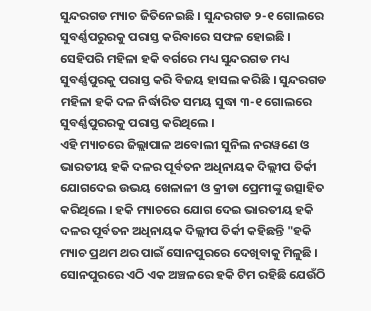ସୁନ୍ଦରଗଡ ମ୍ୟାଚ ଜିତିନେଇଛି । ସୁନ୍ଦରଗଡ ୨-୧ ଗୋଲରେ ସୁବର୍ଣ୍ଣପରୁରକୁ ପରାସ୍ତ କରିବାରେ ସଫଳ ହୋଇଛି । ସେହିପରି ମହିଳା ହକି ବର୍ଗରେ ମଧ୍ୟ ସୁନ୍ଦରଗଡ ମଧ୍ୟ ସୁବର୍ଣ୍ଣପୁରକୁ ପରାସ୍ତ କରି ବିଜୟ ହାସଲ କରିଛି । ସୁନ୍ଦରଗଡ ମହିଳା ହକି ଦଳ ନିର୍ଦ୍ଧାରିତ ସମୟ ସୁଦ୍ଧା ୩-୧ ଗୋଲରେ ସୁବର୍ଣ୍ଣପୁରରକୁ ପରାସ୍ତ କରିଥିଲେ ।
ଏହି ମ୍ୟାଚରେ ଜିଲ୍ଲାପାଳ ଅବୋଲୀ ସୁନିଲ ନରୱଣେ ଓ ଭାରତୀୟ ହକି ଦଳର ପୂର୍ବତନ ଅଧିନାୟକ ଦିଲ୍ଲୀପ ତିର୍କୀ ଯୋଗଦେଇ ଉଭୟ ଖେଳାଳୀ ଓ କ୍ରୀଡା ପ୍ରେମୀଙ୍କୁ ଉତ୍ସାହିତ କରିଥିଲେ । ହକି ମ୍ୟାଚରେ ଯୋଗ ଦେଇ ଭାରତୀୟ ହକି ଦଳର ପୂର୍ବତନ ଅଧିନାୟକ ଦିଲ୍ଲୀପ ତିର୍କୀ କହିଛନ୍ତି "ହକି ମ୍ୟାଚ ପ୍ରଥମ ଥର ପାଇଁ ସୋନପୁରରେ ଦେଖିବାକୁ ମିଳୁଛି । ସୋନପୁରରେ ଏଠି ଏକ ଅଞ୍ଚଳରେ ହକି ଟିମ ରହିଛି ଯେଉଁଠି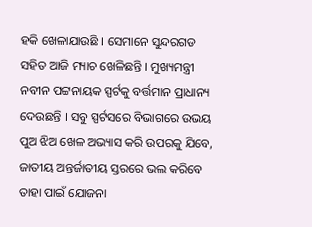ହକି ଖେଳାଯାଉଛି । ସେମାନେ ସୁନ୍ଦରଗଡ ସହିତ ଆଜି ମ୍ୟାଚ ଖେଳିଛନ୍ତି । ମୁଖ୍ୟମନ୍ତ୍ରୀ ନବୀନ ପଟ୍ଟନାୟକ ସ୍ପର୍ଟକୁ ବର୍ତ୍ତମାନ ପ୍ରାଧାନ୍ୟ ଦେଉଛନ୍ତି । ସବୁ ସ୍ପର୍ଟସରେ ବିଭାଗରେ ଉଭୟ ପୁଅ ଝିଅ ଖେଳ ଅଭ୍ୟାସ କରି ଉପରକୁ ଯିବେ, ଜାତୀୟ ଅନ୍ତର୍ଜାତୀୟ ସ୍ତରରେ ଭଲ କରିବେ ତାହା ପାଇଁ ଯୋଜନା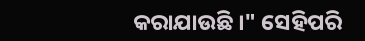କରାଯାଉଛି ।" ସେହିପରି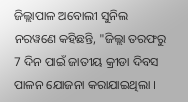ଜିଲ୍ଲାପାଳ ଅବୋଲୀ ସୁନିଲ ନରୱଣେ କହିଛନ୍ତି, "ଜିଲ୍ଲା ତରଫରୁ 7 ଦିନ ପାଇଁ ଜାତୀୟ କ୍ରୀଡା ଦିବସ ପାଳନ ଯୋଜନା କରାଯାଇଥିଲା ।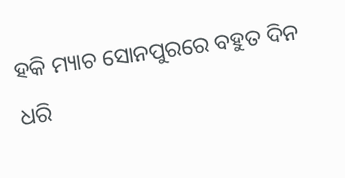ହକି ମ୍ୟାଚ ସୋନପୁରରେ ବହୁତ ଦିନ ଧରି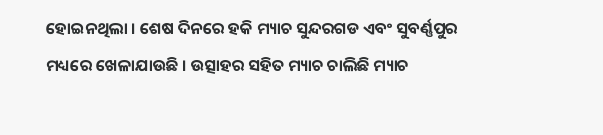ହୋଇନଥିଲା । ଶେଷ ଦିନରେ ହକି ମ୍ୟାଚ ସୁନ୍ଦରଗଡ ଏବଂ ସୁବର୍ଣ୍ଣପୁର ମଧ୍ୟରେ ଖେଳାଯାଉଛି । ଉତ୍ସାହର ସହିତ ମ୍ୟାଚ ଚାଲିଛି ମ୍ୟାଚ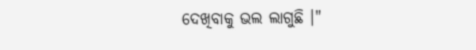ଦେଖିବାକୁ ଭଲ ଲାଗୁଛି ।"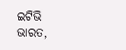ଇଟିଭି ଭାରତ,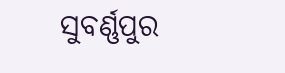ସୁବର୍ଣ୍ଣପୁର